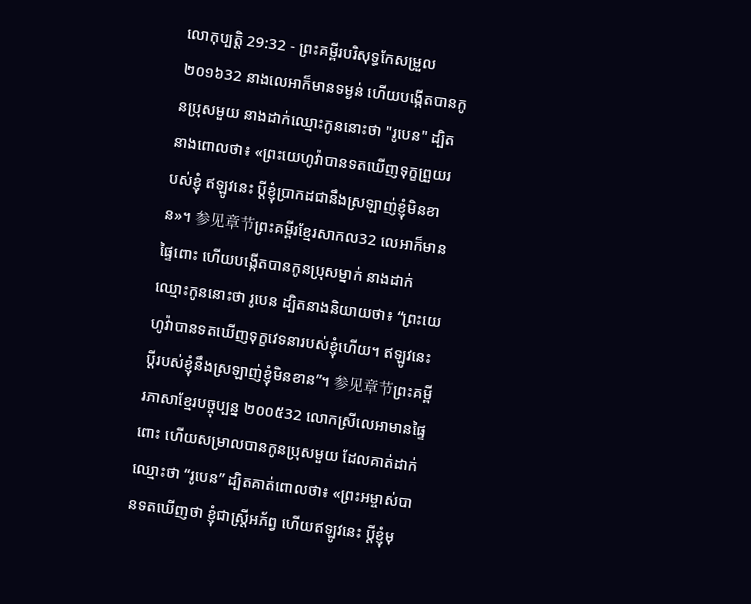លោកុប្បត្តិ 29:32 - ព្រះគម្ពីរបរិសុទ្ធកែសម្រួល ២០១៦32 នាងលេអាក៏មានទម្ងន់ ហើយបង្កើតបានកូនប្រុសមួយ នាងដាក់ឈ្មោះកូននោះថា "រូបេន" ដ្បិតនាងពោលថា៖ «ព្រះយេហូវ៉ាបានទតឃើញទុក្ខព្រួយរបស់ខ្ញុំ ឥឡូវនេះ ប្តីខ្ញុំប្រាកដជានឹងស្រឡាញ់ខ្ញុំមិនខាន»។ 参见章节ព្រះគម្ពីរខ្មែរសាកល32 លេអាក៏មានផ្ទៃពោះ ហើយបង្កើតបានកូនប្រុសម្នាក់ នាងដាក់ឈ្មោះកូននោះថា រូបេន ដ្បិតនាងនិយាយថា៖ “ព្រះយេហូវ៉ាបានទតឃើញទុក្ខវេទនារបស់ខ្ញុំហើយ។ ឥឡូវនេះ ប្ដីរបស់ខ្ញុំនឹងស្រឡាញ់ខ្ញុំមិនខាន”។ 参见章节ព្រះគម្ពីរភាសាខ្មែរបច្ចុប្បន្ន ២០០៥32 លោកស្រីលេអាមានផ្ទៃពោះ ហើយសម្រាលបានកូនប្រុសមួយ ដែលគាត់ដាក់ឈ្មោះថា “រូបេន” ដ្បិតគាត់ពោលថា៖ «ព្រះអម្ចាស់បានទតឃើញថា ខ្ញុំជាស្ត្រីអភ័ព្វ ហើយឥឡូវនេះ ប្ដីខ្ញុំមុ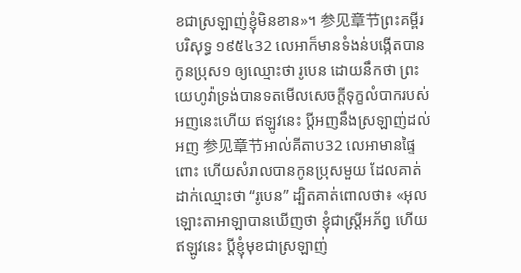ខជាស្រឡាញ់ខ្ញុំមិនខាន»។ 参见章节ព្រះគម្ពីរបរិសុទ្ធ ១៩៥៤32 លេអាក៏មានទំងន់បង្កើតបានកូនប្រុស១ ឲ្យឈ្មោះថា រូបេន ដោយនឹកថា ព្រះយេហូវ៉ាទ្រង់បានទតមើលសេចក្ដីទុក្ខលំបាករបស់អញនេះហើយ ឥឡូវនេះ ប្ដីអញនឹងស្រឡាញ់ដល់អញ 参见章节អាល់គីតាប32 លេអាមានផ្ទៃពោះ ហើយសំរាលបានកូនប្រុសមួយ ដែលគាត់ដាក់ឈ្មោះថា “រូបេន” ដ្បិតគាត់ពោលថា៖ «អុលឡោះតាអាឡាបានឃើញថា ខ្ញុំជាស្ត្រីអភ័ព្វ ហើយឥឡូវនេះ ប្ដីខ្ញុំមុខជាស្រឡាញ់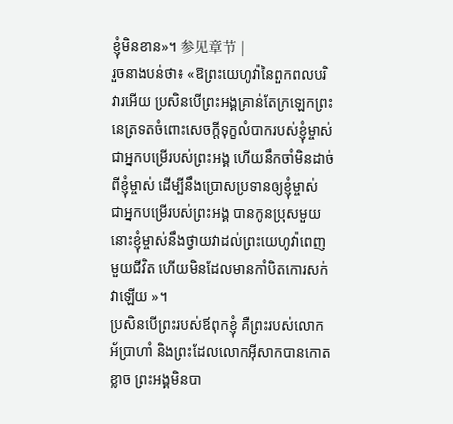ខ្ញុំមិនខាន»។ 参见章节 |
រួចនាងបន់ថា៖ «ឱព្រះយេហូវ៉ានៃពួកពលបរិវារអើយ ប្រសិនបើព្រះអង្គគ្រាន់តែក្រឡេកព្រះនេត្រទតចំពោះសេចក្ដីទុក្ខលំបាករបស់ខ្ញុំម្ចាស់ ជាអ្នកបម្រើរបស់ព្រះអង្គ ហើយនឹកចាំមិនដាច់ពីខ្ញុំម្ចាស់ ដើម្បីនឹងប្រោសប្រទានឲ្យខ្ញុំម្ចាស់ ជាអ្នកបម្រើរបស់ព្រះអង្គ បានកូនប្រុសមួយ នោះខ្ញុំម្ចាស់នឹងថ្វាយវាដល់ព្រះយេហូវ៉ាពេញមួយជីវិត ហើយមិនដែលមានកាំបិតកោរសក់វាឡើយ »។
ប្រសិនបើព្រះរបស់ឪពុកខ្ញុំ គឺព្រះរបស់លោកអ័ប្រាហាំ និងព្រះដែលលោកអ៊ីសាកបានកោតខ្លាច ព្រះអង្គមិនបា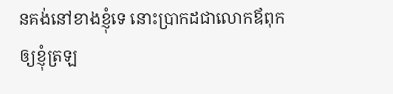នគង់នៅខាងខ្ញុំទេ នោះប្រាកដជាលោកឪពុកឲ្យខ្ញុំត្រឡ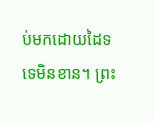ប់មកដោយដៃទទេមិនខាន។ ព្រះ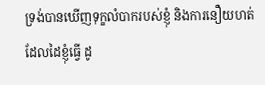ទ្រង់បានឃើញទុក្ខលំបាករបស់ខ្ញុំ និងការនឿយហត់ដែលដៃខ្ញុំធ្វើ ដូ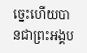ច្នេះហើយបានជាព្រះអង្គប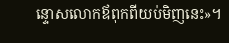ន្ទោសលោកឪពុកពីយប់មិញនេះ»។